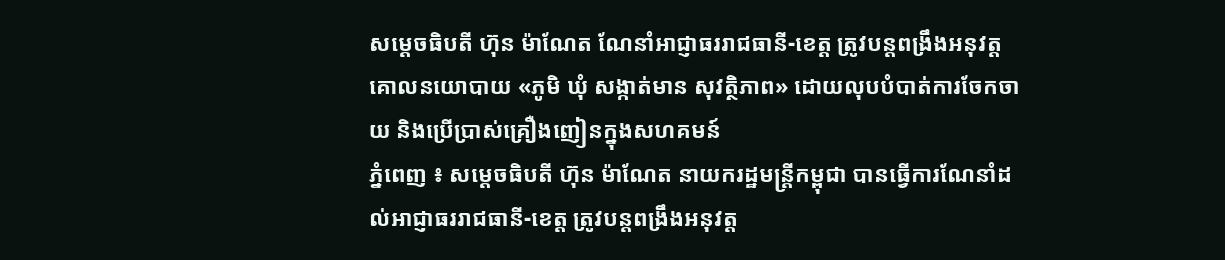សម្ដេចធិបតី ហ៊ុន ម៉ាណែត ណែនាំអាជ្ញាធររាជធានី-ខេត្ត ត្រូវបន្តពង្រឹងអនុវត្តគោលនយោបាយ «ភូមិ ឃុំ សង្កាត់មាន សុវត្ថិភាព» ដោយលុបបំបាត់ការចែកចាយ និងប្រើប្រាស់គ្រឿងញៀនក្នុងសហគមន៍
ភ្នំពេញ ៖ សម្ដេចធិបតី ហ៊ុន ម៉ាណែត នាយករដ្ឋមន្ដ្រីកម្ពុជា បានធ្វើការណែនាំដល់អាជ្ញាធររាជធានី-ខេត្ត ត្រូវបន្តពង្រឹងអនុវត្ត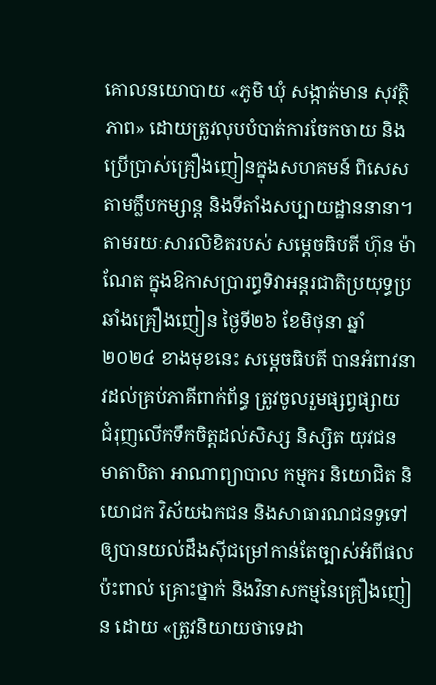គោលនយោបាយ «ភូមិ ឃុំ សង្កាត់មាន សុវត្ថិភាព» ដោយត្រូវលុបបំបាត់ការចែកចាយ និងប្រើប្រាស់គ្រឿងញៀនក្នុងសហគមន៍ ពិសេសតាមក្លឹបកម្សាន្ត និងទីតាំងសប្បាយដ្ឋាននានា។
តាមរយៈសារលិខិតរបស់ សម្តេចធិបតី ហ៊ុន ម៉ាណែត ក្នុងឱកាសប្រារព្ធទិវាអន្តរជាតិប្រយុទ្ធប្រឆាំងគ្រឿងញៀន ថ្ងៃទី២៦ ខែមិថុនា ឆ្នាំ២០២៤ ខាងមុខនេះ សម្ដេចធិបតី បានអំពាវនាវដល់គ្រប់ភាគីពាក់ព័ន្ធ ត្រូវចូលរួមផ្សព្វផ្សាយ ជំរុញលើកទឹកចិត្តដល់សិស្ស និស្សិត យុវជន មាតាបិតា អាណាព្យាបាល កម្មករ និយោជិត និយោជក វិស័យឯកជន និងសាធារណជនទូទៅ ឲ្យបានយល់ដឹងស៊ីជម្រៅកាន់តែច្បាស់អំពីផលប៉ះពាល់ គ្រោះថ្នាក់ និងវិនាសកម្មនៃគ្រឿងញៀន ដោយ «ត្រូវនិយាយថាទេដា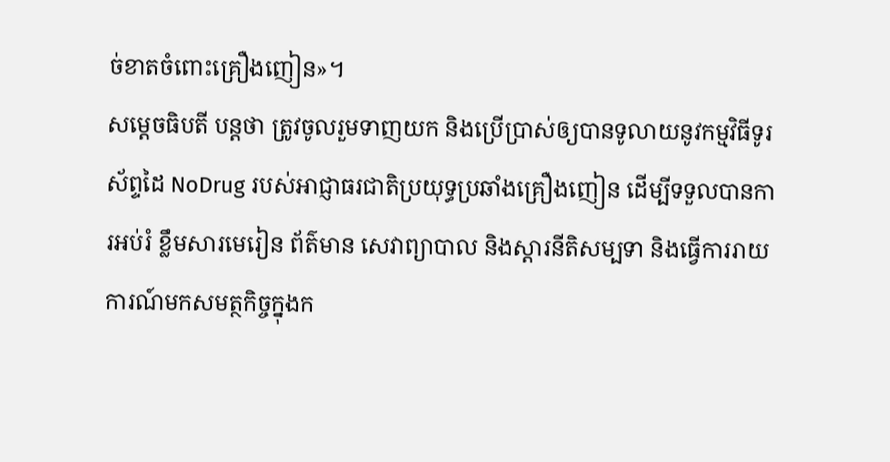ច់ខាតចំពោះគ្រឿងញៀន»។
សម្ដេចធិបតី បន្ដថា ត្រូវចូលរួមទាញយក និងប្រើប្រាស់ឲ្យបានទូលាយនូវកម្មវិធីទូរស័ព្ទដៃ NoDrug របស់អាជ្ញាធរជាតិប្រយុទ្ធប្រឆាំងគ្រឿងញៀន ដើម្បីទទួលបានការអប់រំ ខ្លឹមសារមេរៀន ព័ត៌មាន សេវាព្យាបាល និងស្តារនីតិសម្បទា និងធ្វើការរាយការណ៍មកសមត្ថកិច្ចក្នុងក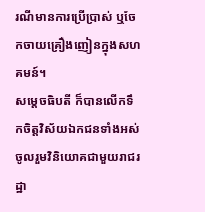រណីមានការប្រើប្រាស់ ឬចែកចាយគ្រឿងញៀនក្នុងសហគមន៍។
សម្ដេចធិបតី ក៏បានលើកទឹកចិត្តវិស័យឯកជនទាំងអស់ ចូលរួមវិនិយោគជាមួយរាជរដ្ឋា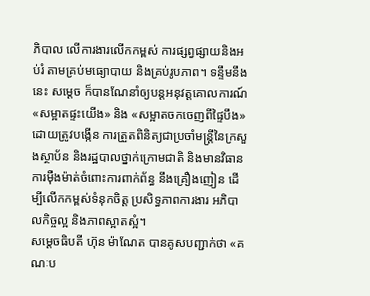ភិបាល លើការងារលើកកម្ពស់ ការផ្សព្វផ្សាយនិងអប់រំ តាមគ្រប់មធ្យោបាយ និងគ្រប់រូបភាព។ ទន្ទឹមនឹងនេះ សម្ដេច ក៏បានណែនាំឲ្យបន្តអនុវត្តគោលការណ៍ «សម្អាតផ្ទះយើង» និង «សម្អាតចកចេញពីផ្ទៃបឹង» ដោយត្រូវបង្កើន ការត្រួតពិនិត្យជាប្រចាំមន្ត្រីនៃក្រសួងស្ថាប័ន និងរដ្ឋបាលថ្នាក់ក្រោមជាតិ និងមានវិធានការម៉ឺងម៉ាត់ចំពោះការពាក់ព័ន្ធ នឹងគ្រឿងញៀន ដើម្បីលើកកម្ពស់ទំនុកចិត្ត ប្រសិទ្ធភាពការងារ អភិបាលកិច្ចល្អ និងភាពស្អាតស្អំ។
សម្ដេចធិបតី ហ៊ុន ម៉ាណែត បានគូសបញ្ជាក់ថា «គណៈប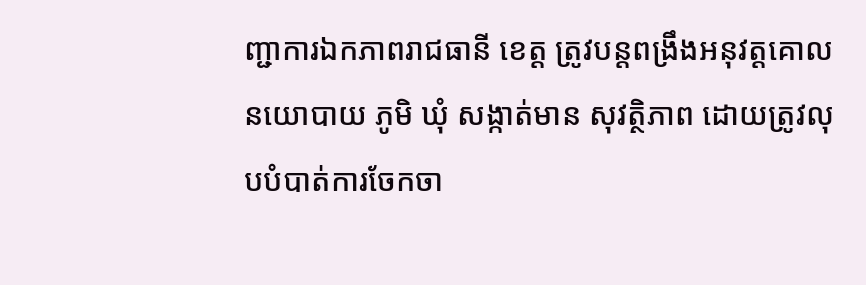ញ្ជាការឯកភាពរាជធានី ខេត្ត ត្រូវបន្តពង្រឹងអនុវត្តគោលនយោបាយ ភូមិ ឃុំ សង្កាត់មាន សុវត្ថិភាព ដោយត្រូវលុបបំបាត់ការចែកចា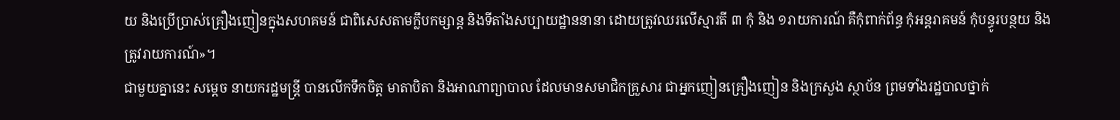យ និងប្រើប្រាស់គ្រឿងញៀនក្នុងសហគមន៍ ជាពិសេសតាមក្លឹបកម្សាន្ត និងទីតាំងសប្បាយដ្ឋាននានា ដោយត្រូវឈរលើស្មារតី ៣ កុំ និង ១រាយការណ៍ គឺកុំពាក់ព័ន្ធ កុំអន្តរាគមន៍ កុំបន្ធូរបន្ថយ និងត្រូវរាយការណ៍»។
ជាមួយគ្នានេះ សម្ដេច នាយករដ្ឋមន្ដ្រី បានលើកទឹកចិត្ត មាតាបិតា និងអាណាព្យាបាល ដែលមានសមាជិកគ្រួសារ ជាអ្នកញៀនគ្រឿងញៀន និងក្រសួង ស្ថាប័ន ព្រមទាំងរដ្ឋបាលថ្នាក់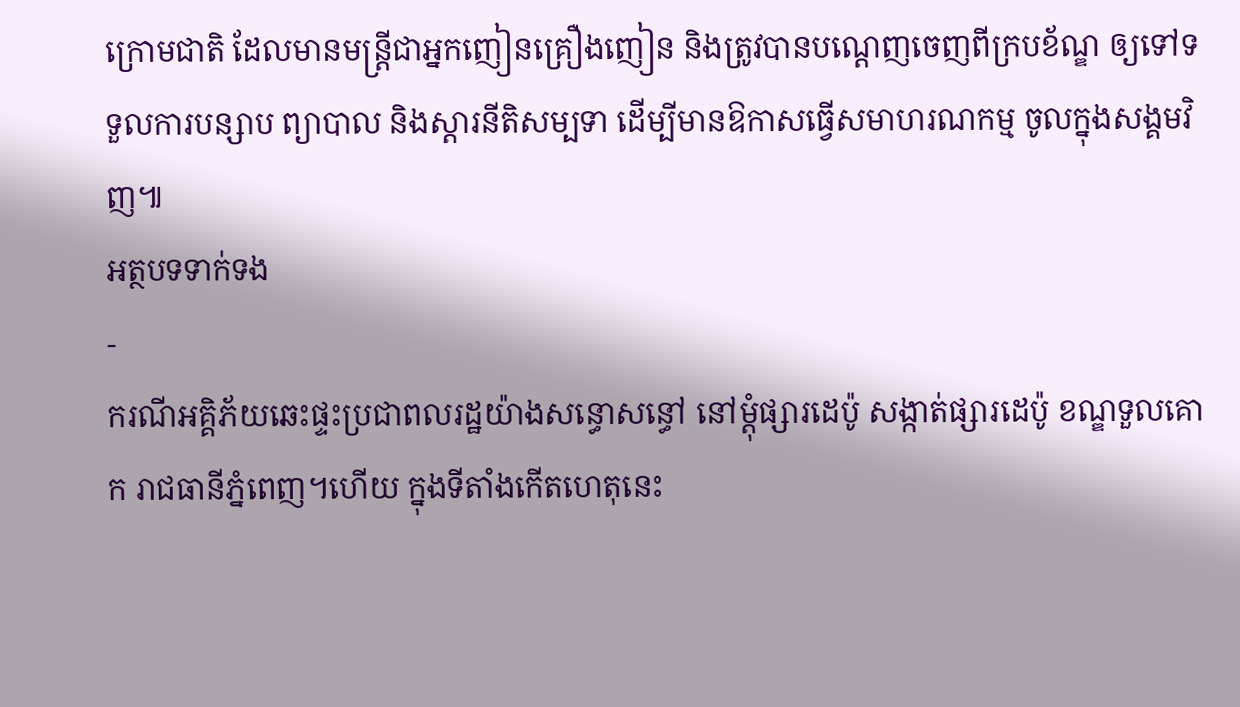ក្រោមជាតិ ដែលមានមន្ត្រីជាអ្នកញៀនគ្រឿងញៀន និងត្រូវបានបណ្តេញចេញពីក្របខ័ណ្ឌ ឲ្យទៅទទួលការបន្សាប ព្យាបាល និងស្តារនីតិសម្បទា ដើម្បីមានឱកាសធ្វើសមាហរណកម្ម ចូលក្នុងសង្គមវិញ៕
អត្ថបទទាក់ទង
-
ករណីអគ្គិភ័យឆេះផ្ទះប្រជាពលរដ្ឋយ៉ាងសន្ធោសន្ធៅ នៅម្ដុំផ្សារដេប៉ូ សង្កាត់ផ្សារដេប៉ូ ខណ្ឌទួលគោក រាជធានីភ្នំពេញ។ហើយ ក្នុងទីតាំងកើតហេតុនេះ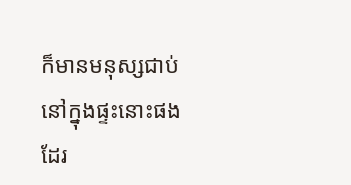ក៏មានមនុស្សជាប់នៅក្នុងផ្ទះនោះផងដែរ